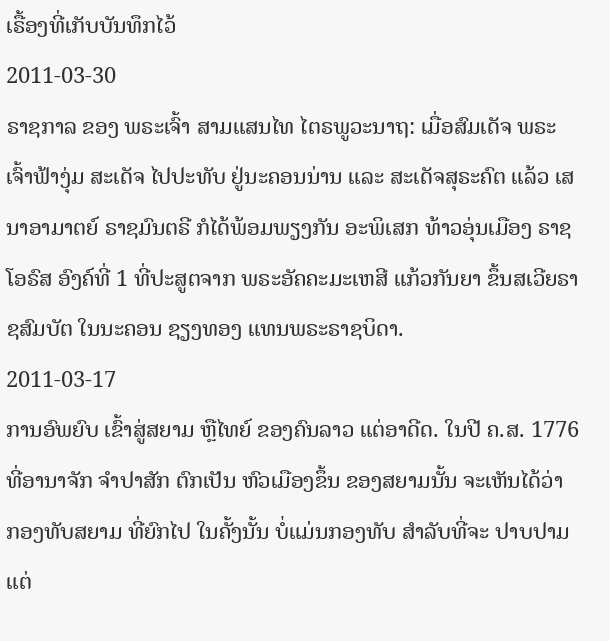ເຣື້ອງທີ່ເກັບບັນທຶກໄວ້
2011-03-30
ຣາຊກາລ ຂອງ ພຣະເຈົ້າ ສາມແສນໄທ ໄຕຣພູວະນາຖ: ເມື່ອສົມເດັຈ ພຣະເຈົ້າຟ້າງຸ່ມ ສະເດັຈ ໄປປະທັບ ຢູ່ນະຄອນນ່ານ ແລະ ສະເດັຈສຸຣະຄົຕ ແລ້ວ ເສນາອາມາຕຍ໌ ຣາຊມົນຕຣີ ກໍໄດ້ພ້ອມພຽງກັນ ອະພິເສກ ທ້າວອຸ່ນເມືອງ ຣາຊໂອຣົສ ອົງຄ໌ທີ່ 1 ທີ່ປະສູຕຈາກ ພຣະອັຄຄະມະເຫສີ ແກ້ວກັນຍາ ຂຶ້ນສເວີຍຣາຊສົມບັຕ ໃນນະຄອນ ຊຽງທອງ ແທນພຣະຣາຊບິດາ.
2011-03-17
ການອົພຍົບ ເຂົ້າສູ່ສຍາມ ຫຼືໄທຍ໌ ຂອງຄົນລາວ ແຕ່ອາດີດ. ໃນປີ ຄ.ສ. 1776 ທີ່ອານາຈັກ ຈຳປາສັກ ຕົກເປັນ ຫົວເມືອງຂຶ້ນ ຂອງສຍາມນັ້ນ ຈະເຫັນໄດ້ວ່າ ກອງທັບສຍາມ ທີ່ຍົກໄປ ໃນຄັ້ງນັ້ນ ບໍ່ແມ່ນກອງທັບ ສຳລັບທີ່ຈະ ປາບປາມແຕ່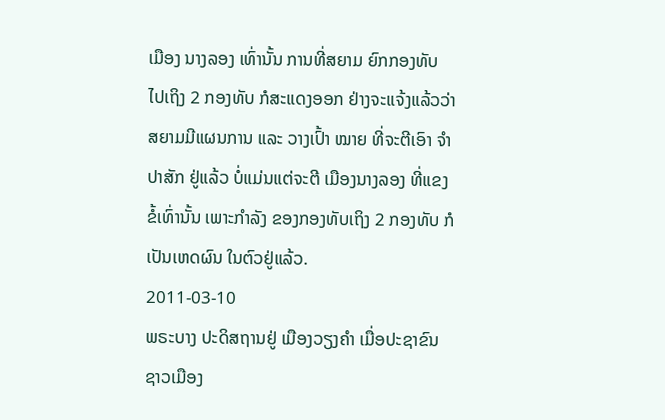ເມືອງ ນາງລອງ ເທົ່ານັ້ນ ການທີ່ສຍາມ ຍົກກອງທັບ ໄປເຖິງ 2 ກອງທັບ ກໍສະແດງອອກ ຢ່າງຈະແຈ້ງແລ້ວວ່າ ສຍາມມີແຜນການ ແລະ ວາງເປົ້າ ໝາຍ ທີ່ຈະຕີເອົາ ຈຳປາສັກ ຢູ່ແລ້ວ ບໍ່ແມ່ນແຕ່ຈະຕີ ເມືອງນາງລອງ ທີ່ແຂງຂໍ້ເທົ່ານັ້ນ ເພາະກຳລັງ ຂອງກອງທັບເຖິງ 2 ກອງທັບ ກໍເປັນເຫດຜົນ ໃນຕົວຢູ່ແລ້ວ.
2011-03-10
ພຣະບາງ ປະດິສຖານຢູ່ ເມືອງວຽງຄໍາ ເມື່ອປະຊາຂົນ ຊາວເມືອງ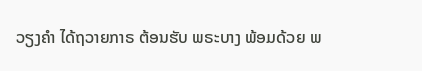ວຽງຄໍາ ໄດ້ຖວາຍກາຣ ຕ້ອນຮັບ ພຣະບາງ ພ້ອມດ້ວຍ ພ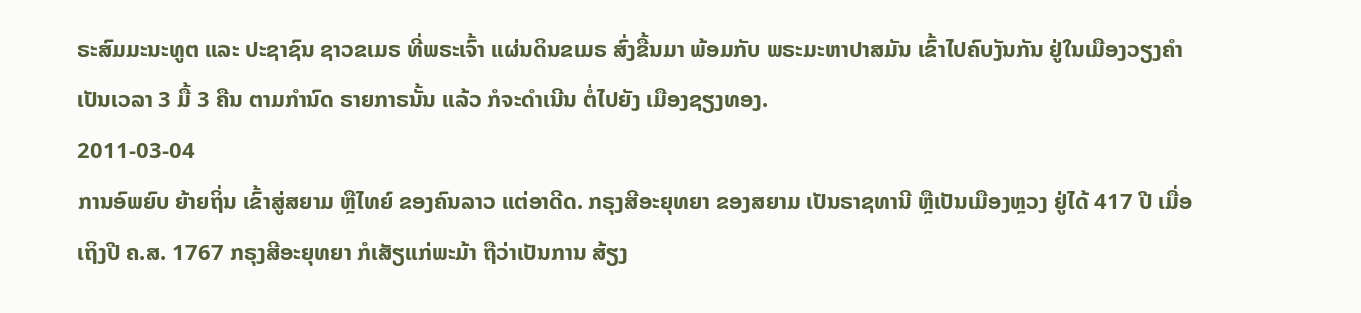ຣະສົມມະນະທູຕ ແລະ ປະຊາຊົນ ຊາວຂເມຣ ທີ່ພຣະເຈົ້າ ແຜ່ນດິນຂເມຣ ສົ່ງຂື້ນມາ ພ້ອມກັບ ພຣະມະຫາປາສມັນ ເຂົ້າໄປຄົບງັນກັນ ຢູ່ໃນເມືອງວຽງຄໍາ ເປັນເວລາ 3 ມື້ 3 ຄືນ ຕາມກໍານົດ ຣາຍກາຣນັ້ນ ແລ້ວ ກໍຈະດຳເນີນ ຕໍ່ໄປຍັງ ເມືອງຊຽງທອງ.
2011-03-04
ການອົພຍົບ ຍ້າຍຖິ່ນ ເຂົ້າສູ່ສຍາມ ຫຼືໄທຍ໌ ຂອງຄົນລາວ ແຕ່ອາດີດ. ກຣຸງສີອະຍຸທຍາ ຂອງສຍາມ ເປັນຣາຊທານີ ຫຼືເປັນເມືອງຫຼວງ ຢູ່ໄດ້ 417 ປີ ເມື່ອເຖິງປີ ຄ.ສ. 1767 ກຣຸງສີອະຍຸທຍາ ກໍເສັຽແກ່ພະມ້າ ຖືວ່າເປັນການ ສ້ຽງ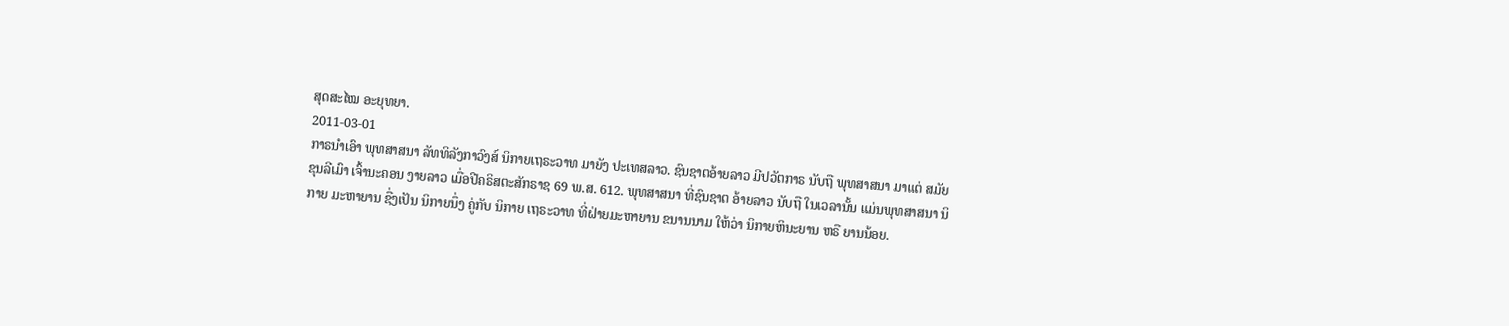ສຸດສະໄໝ ອະຍຸທຍາ.
2011-03-01
ກາຣນໍາເອົາ ພຸທສາສນາ ລັທທິລັງກາວົງສ໌ ນິກາຍເຖຣະວາທ ມາຍັງ ປະເທສລາວ. ຊົນຊາຕອ້າຍລາວ ມີປວັຕກາຣ ນັບຖື ພຸທສາສນາ ມາແຕ່ ສມັຍ ຂຸນລີເມົາ ເຈົ້ານະຄອນ ງາຍລາວ ເມື່ອປີຄຣິສຕະສັກຣາຊ 69 ພ.ສ. 612. ພຸທສາສນາ ທີ່ຊົນຊາຕ ອ້າຍລາວ ນັບຖື ໃນເວລານັ້ນ ແມ່ນພຸທສາສນາ ນິກາຍ ມະຫາຍານ ຊື່ງເປັນ ນິກາຍນຶ່ງ ຄູ່ກັບ ນິກາຍ ເຖຣະວາທ ທີ່ຝ່າຍມະຫາຍານ ຂນານນາມ ໃຫ້ວ່າ ນິກາຍຫິນະຍານ ຫຣື ຍານນ້ອຍ.